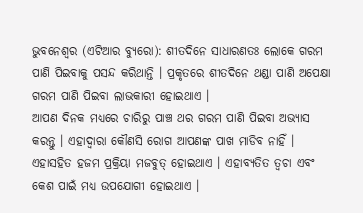ଭୁବନେଶ୍ୱର (ଏଟିଆର ବ୍ୟୁରୋ): ଶୀତଦିନେ ସାଧାରଣତଃ ଲୋକେ ଗରମ ପାଣି ପିଇବାକୁ ପସନ୍ଦ କରିଥାନ୍ତି । ପ୍ରକୃତରେ ଶୀତଦିନେ ଥଣ୍ଡା ପାଣି ଅପେକ୍ଷା ଗରମ ପାଣି ପିଇବା ଲାଭକାରୀ ହୋଇଥାଏ ।
ଆପଣ ଦିନକ ମଧ୍ୟରେ ଚାରିରୁ ପାଞ୍ଚ ଥର ଗରମ ପାଣି ପିଇବା ଅଭ୍ୟାସ କରନ୍ତୁ । ଏହାଦ୍ୱାରା କୌଣସି ରୋଗ ଆପଣଙ୍କ ପାଖ ମାଡିବ ନାହିଁ । ଏହାସହିତ ହଜମ ପ୍ରକ୍ରିୟା ମଜବୁତ୍ ହୋଇଥାଏ । ଏହାବ୍ୟତିତ ତ୍ୱଚା ଏବଂ କେଶ ପାଇଁ ମଧ୍ୟ ଉପଯୋଗୀ ହୋଇଥାଏ ।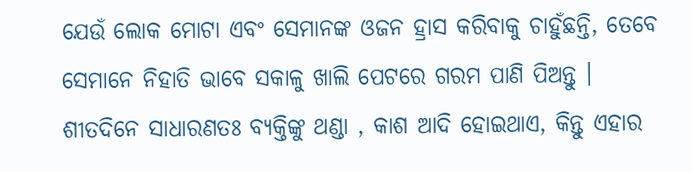ଯେଉଁ ଲୋକ ମୋଟା ଏବଂ ସେମାନଙ୍କ ଓଜନ ହ୍ରାସ କରିବାକୁ ଚାହୁଁଛନ୍ତି, ତେବେ ସେମାନେ ନିହାତି ଭାବେ ସକାଳୁ ଖାଲି ପେଟରେ ଗରମ ପାଣି ପିଅନ୍ତୁ ।
ଶୀତଦିନେ ସାଧାରଣତଃ ବ୍ୟକ୍ତିଙ୍କୁ ଥଣ୍ଡା , କାଶ ଆଦି ହୋଇଥାଏ, କିନ୍ତୁ ଏହାର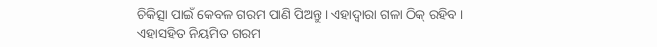ଚିକିତ୍ସା ପାଇଁ କେବଳ ଗରମ ପାଣି ପିଅନ୍ତୁ । ଏହାଦ୍ୱାରା ଗଳା ଠିକ୍ ରହିବ ।
ଏହାସହିତ ନିୟମିତ ଗରମ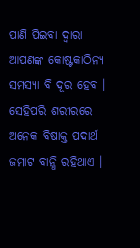ପାଣି ପିଇବା ଦ୍ୱାରା ଆପଣଙ୍କ କୋଷ୍ଟକାଠିନ୍ୟ ସମସ୍ୟା ବି ଦୂର ହେବ । ସେହିପରି ଶରୀରରେ ଅନେକ ବିଷାକ୍ତ ପଦାର୍ଥ ଜମାଟ ବାନ୍ଧି ରହିଥାଏ ।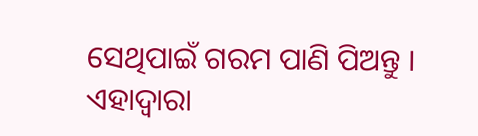ସେଥିପାଇଁ ଗରମ ପାଣି ପିଅନ୍ତୁ । ଏହାଦ୍ୱାରା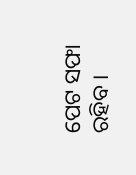ପେଟ ସଫା ରହିବ ।